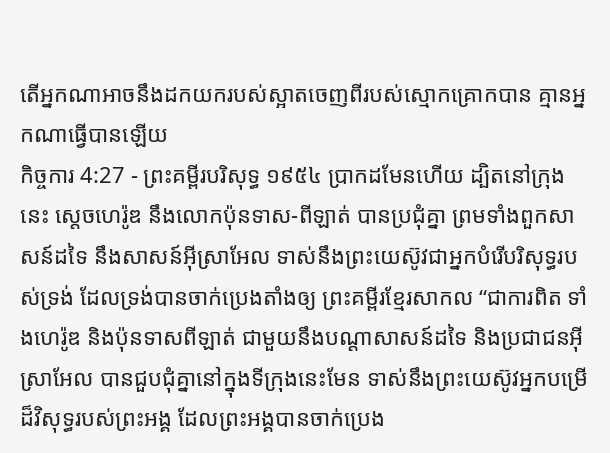តើអ្នកណាអាចនឹងដកយករបស់ស្អាតចេញពីរបស់ស្មោកគ្រោកបាន គ្មានអ្នកណាធ្វើបានឡើយ
កិច្ចការ 4:27 - ព្រះគម្ពីរបរិសុទ្ធ ១៩៥៤ ប្រាកដមែនហើយ ដ្បិតនៅក្រុងនេះ ស្តេចហេរ៉ូឌ នឹងលោកប៉ុនទាស-ពីឡាត់ បានប្រជុំគ្នា ព្រមទាំងពួកសាសន៍ដទៃ នឹងសាសន៍អ៊ីស្រាអែល ទាស់នឹងព្រះយេស៊ូវជាអ្នកបំរើបរិសុទ្ធរបស់ទ្រង់ ដែលទ្រង់បានចាក់ប្រេងតាំងឲ្យ ព្រះគម្ពីរខ្មែរសាកល “ជាការពិត ទាំងហេរ៉ូឌ និងប៉ុនទាសពីឡាត់ ជាមួយនឹងបណ្ដាសាសន៍ដទៃ និងប្រជាជនអ៊ីស្រាអែល បានជួបជុំគ្នានៅក្នុងទីក្រុងនេះមែន ទាស់នឹងព្រះយេស៊ូវអ្នកបម្រើដ៏វិសុទ្ធរបស់ព្រះអង្គ ដែលព្រះអង្គបានចាក់ប្រេង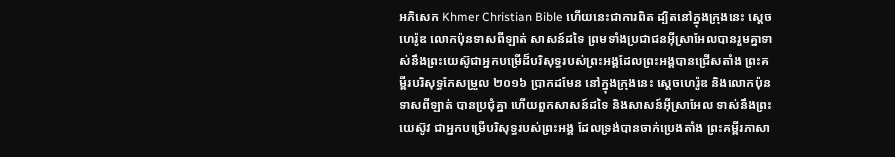អភិសេក Khmer Christian Bible ហើយនេះជាការពិត ដ្បិតនៅក្នុងក្រុងនេះ ស្ដេចហេរ៉ូឌ លោកប៉ុនទាសពីឡាត់ សាសន៍ដទៃ ព្រមទាំងប្រជាជនអ៊ីស្រាអែលបានរួមគ្នាទាស់នឹងព្រះយេស៊ូជាអ្នកបម្រើដ៏បរិសុទ្ធរបស់ព្រះអង្គដែលព្រះអង្គបានជ្រើសតាំង ព្រះគម្ពីរបរិសុទ្ធកែសម្រួល ២០១៦ ប្រាកដមែន នៅក្នុងក្រុងនេះ ស្តេចហេរ៉ូឌ និងលោកប៉ុនទាសពីឡាត់ បានប្រជុំគ្នា ហើយពួកសាសន៍ដទៃ និងសាសន៍អ៊ីស្រាអែល ទាស់នឹងព្រះយេស៊ូវ ជាអ្នកបម្រើបរិសុទ្ធរបស់ព្រះអង្គ ដែលទ្រង់បានចាក់ប្រេងតាំង ព្រះគម្ពីរភាសា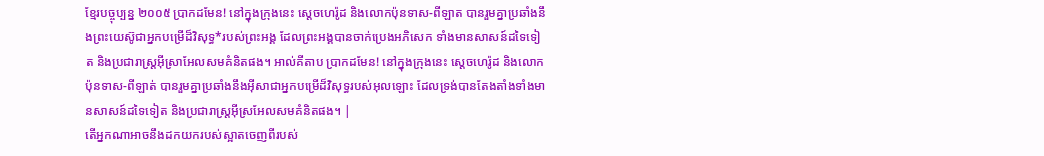ខ្មែរបច្ចុប្បន្ន ២០០៥ ប្រាកដមែន! នៅក្នុងក្រុងនេះ ស្ដេចហេរ៉ូដ និងលោកប៉ុនទាស-ពីឡាត បានរួមគ្នាប្រឆាំងនឹងព្រះយេស៊ូជាអ្នកបម្រើដ៏វិសុទ្ធ*របស់ព្រះអង្គ ដែលព្រះអង្គបានចាក់ប្រេងអភិសេក ទាំងមានសាសន៍ដទៃទៀត និងប្រជារាស្ត្រអ៊ីស្រាអែលសមគំនិតផង។ អាល់គីតាប ប្រាកដមែន! នៅក្នុងក្រុងនេះ ស្ដេចហេរ៉ូដ និងលោកប៉ុនទាស-ពីឡាត់ បានរួមគ្នាប្រឆាំងនឹងអ៊ីសាជាអ្នកបម្រើដ៏វិសុទ្ធរបស់អុលឡោះ ដែលទ្រង់បានតែងតាំងទាំងមានសាសន៍ដទៃទៀត និងប្រជារាស្ដ្រអ៊ីស្រអែលសមគំនិតផង។ |
តើអ្នកណាអាចនឹងដកយករបស់ស្អាតចេញពីរបស់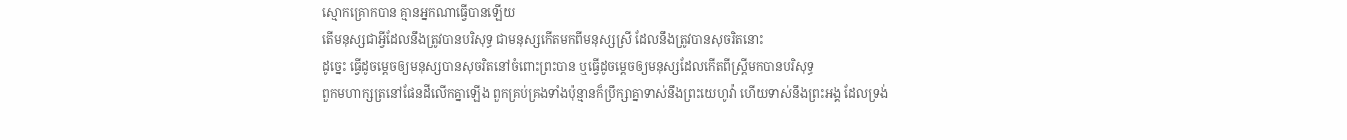ស្មោកគ្រោកបាន គ្មានអ្នកណាធ្វើបានឡើយ
តើមនុស្សជាអ្វីដែលនឹងត្រូវបានបរិសុទ្ធ ជាមនុស្សកើតមកពីមនុស្សស្រី ដែលនឹងត្រូវបានសុចរិតនោះ
ដូច្នេះ ធ្វើដូចម្តេចឲ្យមនុស្សបានសុចរិតនៅចំពោះព្រះបាន ឬធ្វើដូចម្តេចឲ្យមនុស្សដែលកើតពីស្ត្រីមកបានបរិសុទ្ធ
ពួកមហាក្សត្រនៅផែនដីលើកគ្នាឡើង ពួកគ្រប់គ្រងទាំងប៉ុន្មានក៏ប្រឹក្សាគ្នាទាស់នឹងព្រះយេហូវ៉ា ហើយទាស់នឹងព្រះអង្គ ដែលទ្រង់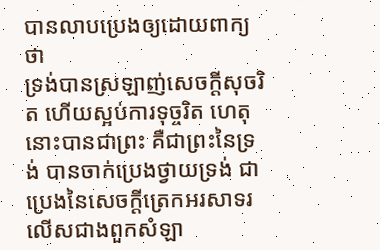បានលាបប្រេងឲ្យដោយពាក្យថា
ទ្រង់បានស្រឡាញ់សេចក្ដីសុចរិត ហើយស្អប់ការទុច្ចរិត ហេតុនោះបានជាព្រះ គឺជាព្រះនៃទ្រង់ បានចាក់ប្រេងថ្វាយទ្រង់ ជាប្រេងនៃសេចក្ដីត្រេកអរសាទរ លើសជាងពួកសំឡា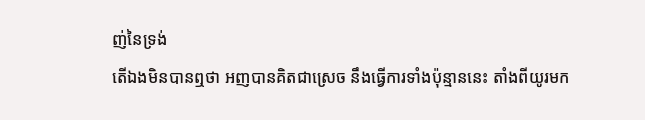ញ់នៃទ្រង់
តើឯងមិនបានឮថា អញបានគិតជាស្រេច នឹងធ្វើការទាំងប៉ុន្មាននេះ តាំងពីយូរមក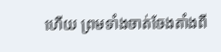ហើយ ព្រមទាំងចាត់ចែងតាំងពី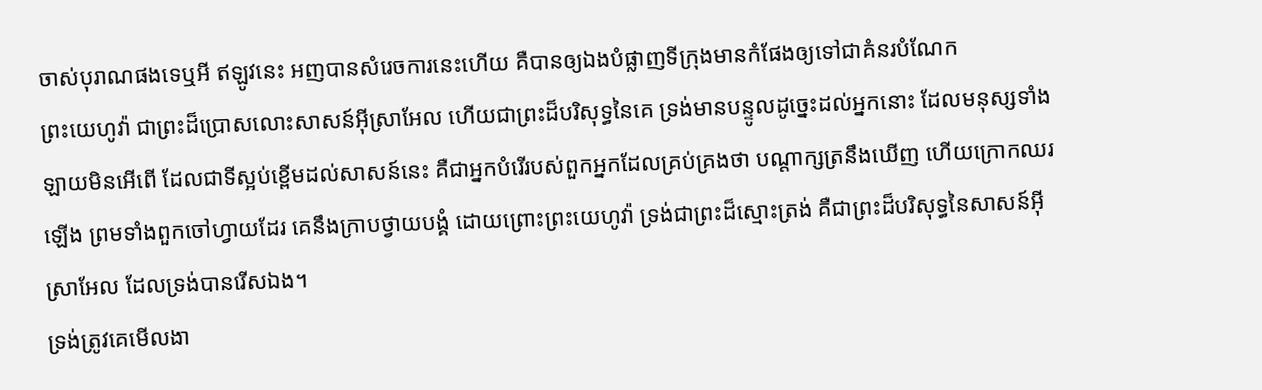ចាស់បុរាណផងទេឬអី ឥឡូវនេះ អញបានសំរេចការនេះហើយ គឺបានឲ្យឯងបំផ្លាញទីក្រុងមានកំផែងឲ្យទៅជាគំនរបំណែក
ព្រះយេហូវ៉ា ជាព្រះដ៏ប្រោសលោះសាសន៍អ៊ីស្រាអែល ហើយជាព្រះដ៏បរិសុទ្ធនៃគេ ទ្រង់មានបន្ទូលដូច្នេះដល់អ្នកនោះ ដែលមនុស្សទាំងឡាយមិនអើពើ ដែលជាទីស្អប់ខ្ពើមដល់សាសន៍នេះ គឺជាអ្នកបំរើរបស់ពួកអ្នកដែលគ្រប់គ្រងថា បណ្តាក្សត្រនឹងឃើញ ហើយក្រោកឈរឡើង ព្រមទាំងពួកចៅហ្វាយដែរ គេនឹងក្រាបថ្វាយបង្គំ ដោយព្រោះព្រះយេហូវ៉ា ទ្រង់ជាព្រះដ៏ស្មោះត្រង់ គឺជាព្រះដ៏បរិសុទ្ធនៃសាសន៍អ៊ីស្រាអែល ដែលទ្រង់បានរើសឯង។
ទ្រង់ត្រូវគេមើលងា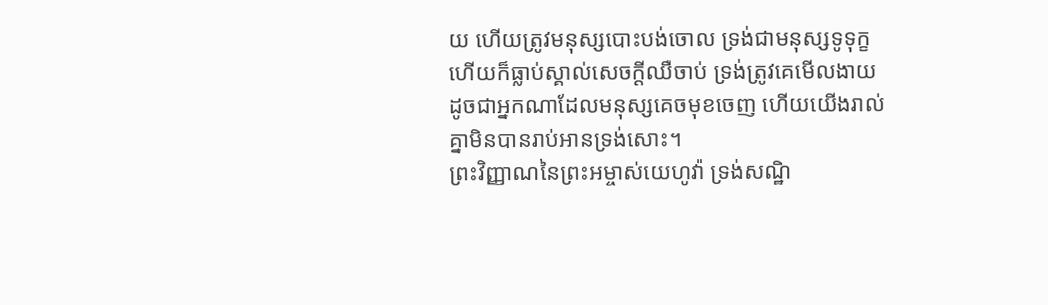យ ហើយត្រូវមនុស្សបោះបង់ចោល ទ្រង់ជាមនុស្សទូទុក្ខ ហើយក៏ធ្លាប់ស្គាល់សេចក្ដីឈឺចាប់ ទ្រង់ត្រូវគេមើលងាយ ដូចជាអ្នកណាដែលមនុស្សគេចមុខចេញ ហើយយើងរាល់គ្នាមិនបានរាប់អានទ្រង់សោះ។
ព្រះវិញ្ញាណនៃព្រះអម្ចាស់យេហូវ៉ា ទ្រង់សណ្ឋិ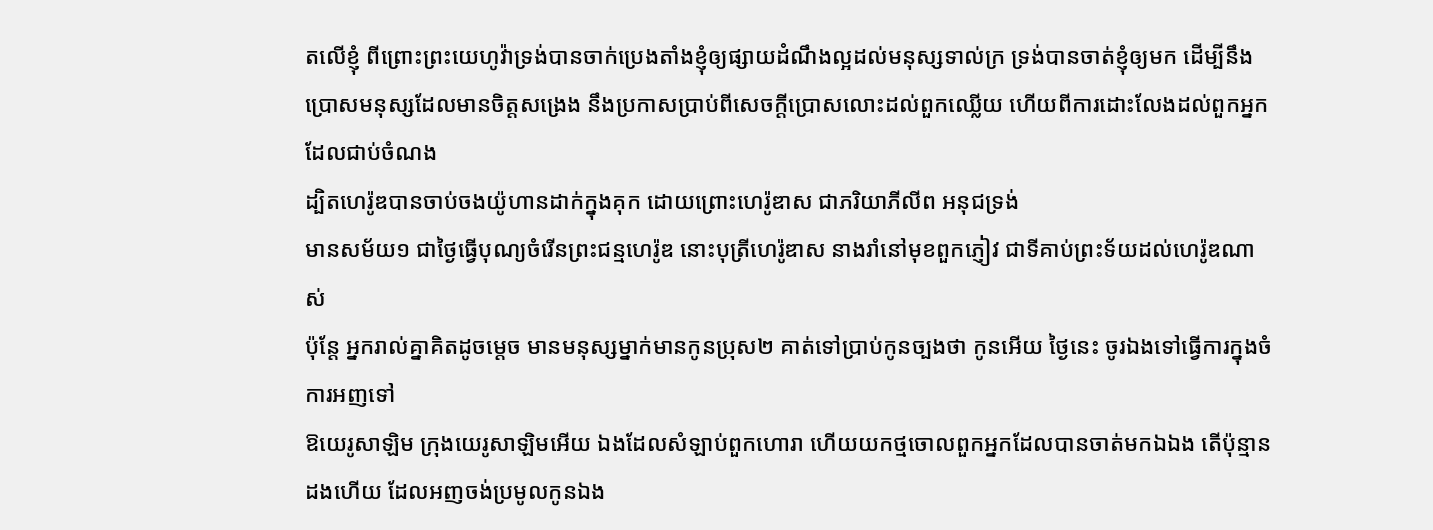តលើខ្ញុំ ពីព្រោះព្រះយេហូវ៉ាទ្រង់បានចាក់ប្រេងតាំងខ្ញុំឲ្យផ្សាយដំណឹងល្អដល់មនុស្សទាល់ក្រ ទ្រង់បានចាត់ខ្ញុំឲ្យមក ដើម្បីនឹងប្រោសមនុស្សដែលមានចិត្តសង្រេង នឹងប្រកាសប្រាប់ពីសេចក្ដីប្រោសលោះដល់ពួកឈ្លើយ ហើយពីការដោះលែងដល់ពួកអ្នកដែលជាប់ចំណង
ដ្បិតហេរ៉ូឌបានចាប់ចងយ៉ូហានដាក់ក្នុងគុក ដោយព្រោះហេរ៉ូឌាស ជាភរិយាភីលីព អនុជទ្រង់
មានសម័យ១ ជាថ្ងៃធ្វើបុណ្យចំរើនព្រះជន្មហេរ៉ូឌ នោះបុត្រីហេរ៉ូឌាស នាងរាំនៅមុខពួកភ្ញៀវ ជាទីគាប់ព្រះទ័យដល់ហេរ៉ូឌណាស់
ប៉ុន្តែ អ្នករាល់គ្នាគិតដូចម្តេច មានមនុស្សម្នាក់មានកូនប្រុស២ គាត់ទៅប្រាប់កូនច្បងថា កូនអើយ ថ្ងៃនេះ ចូរឯងទៅធ្វើការក្នុងចំការអញទៅ
ឱយេរូសាឡិម ក្រុងយេរូសាឡិមអើយ ឯងដែលសំឡាប់ពួកហោរា ហើយយកថ្មចោលពួកអ្នកដែលបានចាត់មកឯឯង តើប៉ុន្មានដងហើយ ដែលអញចង់ប្រមូលកូនឯង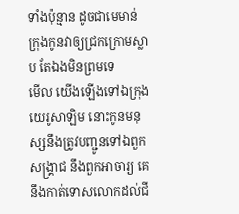ទាំងប៉ុន្មាន ដូចជាមេមាន់ក្រុងកូនវាឲ្យជ្រកក្រោមស្លាប តែឯងមិនព្រមទេ
មើល យើងឡើងទៅឯក្រុងយេរូសាឡិម នោះកូនមនុស្សនឹងត្រូវបញ្ជូនទៅឯពួកសង្គ្រាជ នឹងពួកអាចារ្យ គេនឹងកាត់ទោសលោកដល់ជី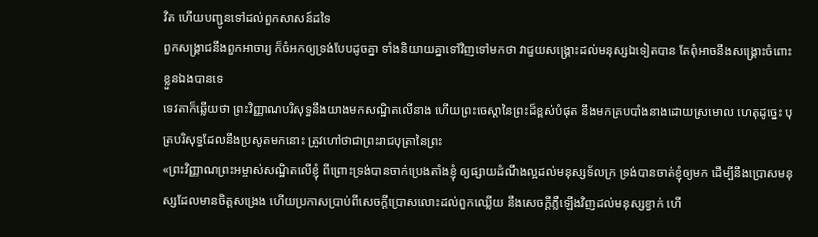វិត ហើយបញ្ជូនទៅដល់ពួកសាសន៍ដទៃ
ពួកសង្គ្រាជនឹងពួកអាចារ្យ ក៏ចំអកឲ្យទ្រង់បែបដូចគ្នា ទាំងនិយាយគ្នាទៅវិញទៅមកថា វាជួយសង្គ្រោះដល់មនុស្សឯទៀតបាន តែពុំអាចនឹងសង្គ្រោះចំពោះខ្លួនឯងបានទេ
ទេវតាក៏ឆ្លើយថា ព្រះវិញ្ញាណបរិសុទ្ធនឹងយាងមកសណ្ឋិតលើនាង ហើយព្រះចេស្តានៃព្រះដ៏ខ្ពស់បំផុត នឹងមកគ្របបាំងនាងដោយស្រមោល ហេតុដូច្នេះ បុត្របរិសុទ្ធដែលនឹងប្រសូតមកនោះ ត្រូវហៅថាជាព្រះរាជបុត្រានៃព្រះ
«ព្រះវិញ្ញាណព្រះអម្ចាស់សណ្ឋិតលើខ្ញុំ ពីព្រោះទ្រង់បានចាក់ប្រេងតាំងខ្ញុំ ឲ្យផ្សាយដំណឹងល្អដល់មនុស្សទ័លក្រ ទ្រង់បានចាត់ខ្ញុំឲ្យមក ដើម្បីនឹងប្រោសមនុស្សដែលមានចិត្តសង្រេង ហើយប្រកាសប្រាប់ពីសេចក្ដីប្រោសលោះដល់ពួកឈ្លើយ នឹងសេចក្ដីភ្លឺឡើងវិញដល់មនុស្សខ្វាក់ ហើ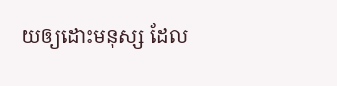យឲ្យដោះមនុស្ស ដែល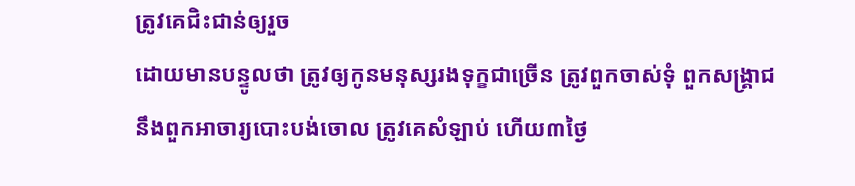ត្រូវគេជិះជាន់ឲ្យរួច
ដោយមានបន្ទូលថា ត្រូវឲ្យកូនមនុស្សរងទុក្ខជាច្រើន ត្រូវពួកចាស់ទុំ ពួកសង្គ្រាជ នឹងពួកអាចារ្យបោះបង់ចោល ត្រូវគេសំឡាប់ ហើយ៣ថ្ងៃ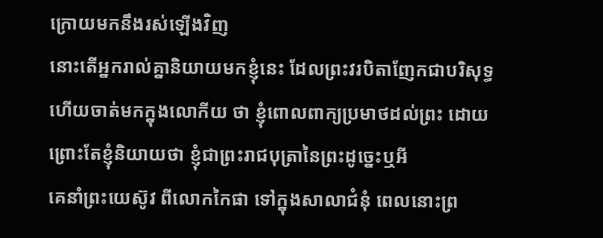ក្រោយមកនឹងរស់ឡើងវិញ
នោះតើអ្នករាល់គ្នានិយាយមកខ្ញុំនេះ ដែលព្រះវរបិតាញែកជាបរិសុទ្ធ ហើយចាត់មកក្នុងលោកីយ ថា ខ្ញុំពោលពាក្យប្រមាថដល់ព្រះ ដោយព្រោះតែខ្ញុំនិយាយថា ខ្ញុំជាព្រះរាជបុត្រានៃព្រះដូច្នេះឬអី
គេនាំព្រះយេស៊ូវ ពីលោកកៃផា ទៅក្នុងសាលាជំនុំ ពេលនោះព្រ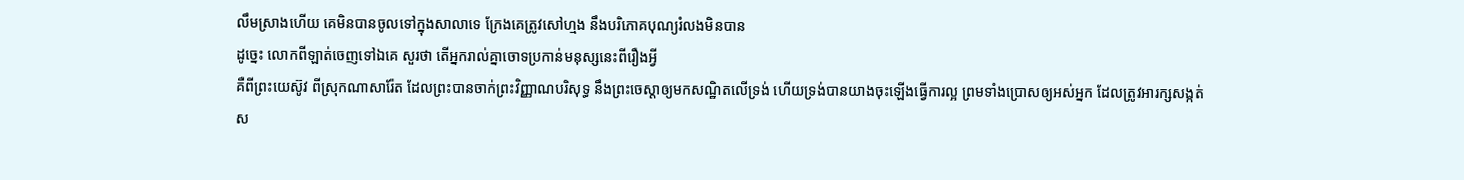លឹមស្រាងហើយ គេមិនបានចូលទៅក្នុងសាលាទេ ក្រែងគេត្រូវសៅហ្មង នឹងបរិភោគបុណ្យរំលងមិនបាន
ដូច្នេះ លោកពីឡាត់ចេញទៅឯគេ សួរថា តើអ្នករាល់គ្នាចោទប្រកាន់មនុស្សនេះពីរឿងអ្វី
គឺពីព្រះយេស៊ូវ ពីស្រុកណាសារ៉ែត ដែលព្រះបានចាក់ព្រះវិញ្ញាណបរិសុទ្ធ នឹងព្រះចេស្តាឲ្យមកសណ្ឋិតលើទ្រង់ ហើយទ្រង់បានយាងចុះឡើងធ្វើការល្អ ព្រមទាំងប្រោសឲ្យអស់អ្នក ដែលត្រូវអារក្សសង្កត់ស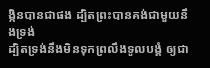ង្កិនបានជាផង ដ្បិតព្រះបានគង់ជាមួយនឹងទ្រង់
ដ្បិតទ្រង់នឹងមិនទុកព្រលឹងទូលបង្គំ ឲ្យជា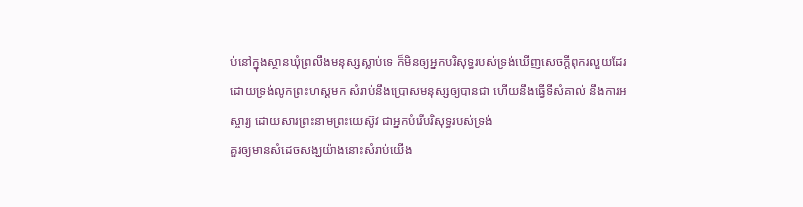ប់នៅក្នុងស្ថានឃុំព្រលឹងមនុស្សស្លាប់ទេ ក៏មិនឲ្យអ្នកបរិសុទ្ធរបស់ទ្រង់ឃើញសេចក្ដីពុករលួយដែរ
ដោយទ្រង់លូកព្រះហស្តមក សំរាប់នឹងប្រោសមនុស្សឲ្យបានជា ហើយនឹងធ្វើទីសំគាល់ នឹងការអស្ចារ្យ ដោយសារព្រះនាមព្រះយេស៊ូវ ជាអ្នកបំរើបរិសុទ្ធរបស់ទ្រង់
គួរឲ្យមានសំដេចសង្ឃយ៉ាងនោះសំរាប់យើង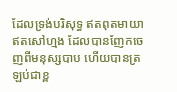ដែលទ្រង់បរិសុទ្ធ ឥតពុតមាយា ឥតសៅហ្មង ដែលបានញែកចេញពីមនុស្សបាប ហើយបានត្រឡប់ជាខ្ព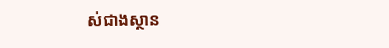ស់ជាងស្ថាន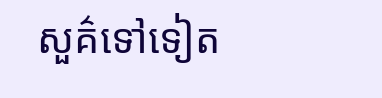សួគ៌ទៅទៀត